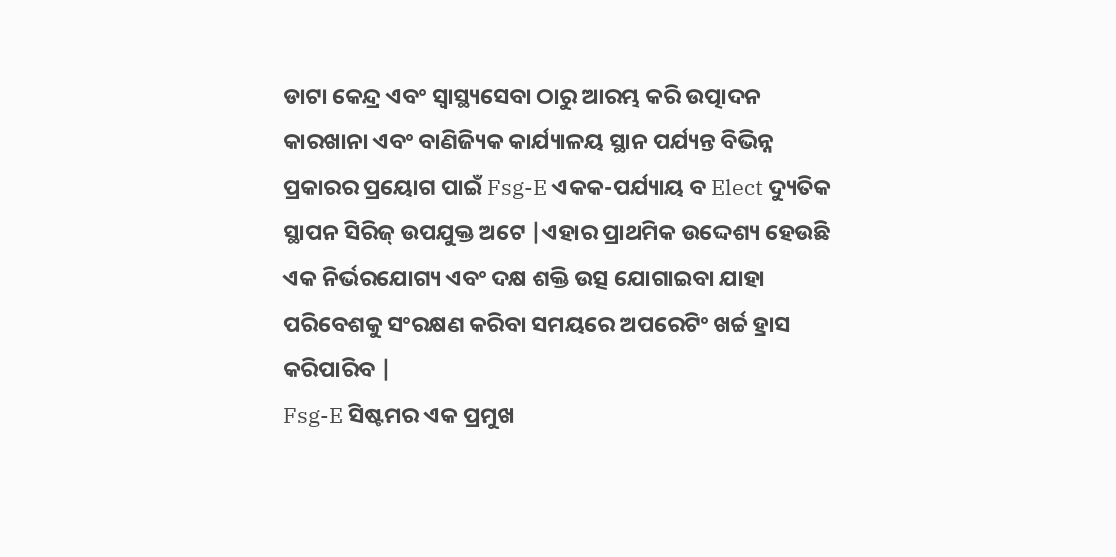ଡାଟା କେନ୍ଦ୍ର ଏବଂ ସ୍ୱାସ୍ଥ୍ୟସେବା ଠାରୁ ଆରମ୍ଭ କରି ଉତ୍ପାଦନ କାରଖାନା ଏବଂ ବାଣିଜ୍ୟିକ କାର୍ଯ୍ୟାଳୟ ସ୍ଥାନ ପର୍ଯ୍ୟନ୍ତ ବିଭିନ୍ନ ପ୍ରକାରର ପ୍ରୟୋଗ ପାଇଁ Fsg-E ଏକକ-ପର୍ଯ୍ୟାୟ ବ Elect ଦ୍ୟୁତିକ ସ୍ଥାପନ ସିରିଜ୍ ଉପଯୁକ୍ତ ଅଟେ |ଏହାର ପ୍ରାଥମିକ ଉଦ୍ଦେଶ୍ୟ ହେଉଛି ଏକ ନିର୍ଭରଯୋଗ୍ୟ ଏବଂ ଦକ୍ଷ ଶକ୍ତି ଉତ୍ସ ଯୋଗାଇବା ଯାହା ପରିବେଶକୁ ସଂରକ୍ଷଣ କରିବା ସମୟରେ ଅପରେଟିଂ ଖର୍ଚ୍ଚ ହ୍ରାସ କରିପାରିବ |
Fsg-E ସିଷ୍ଟମର ଏକ ପ୍ରମୁଖ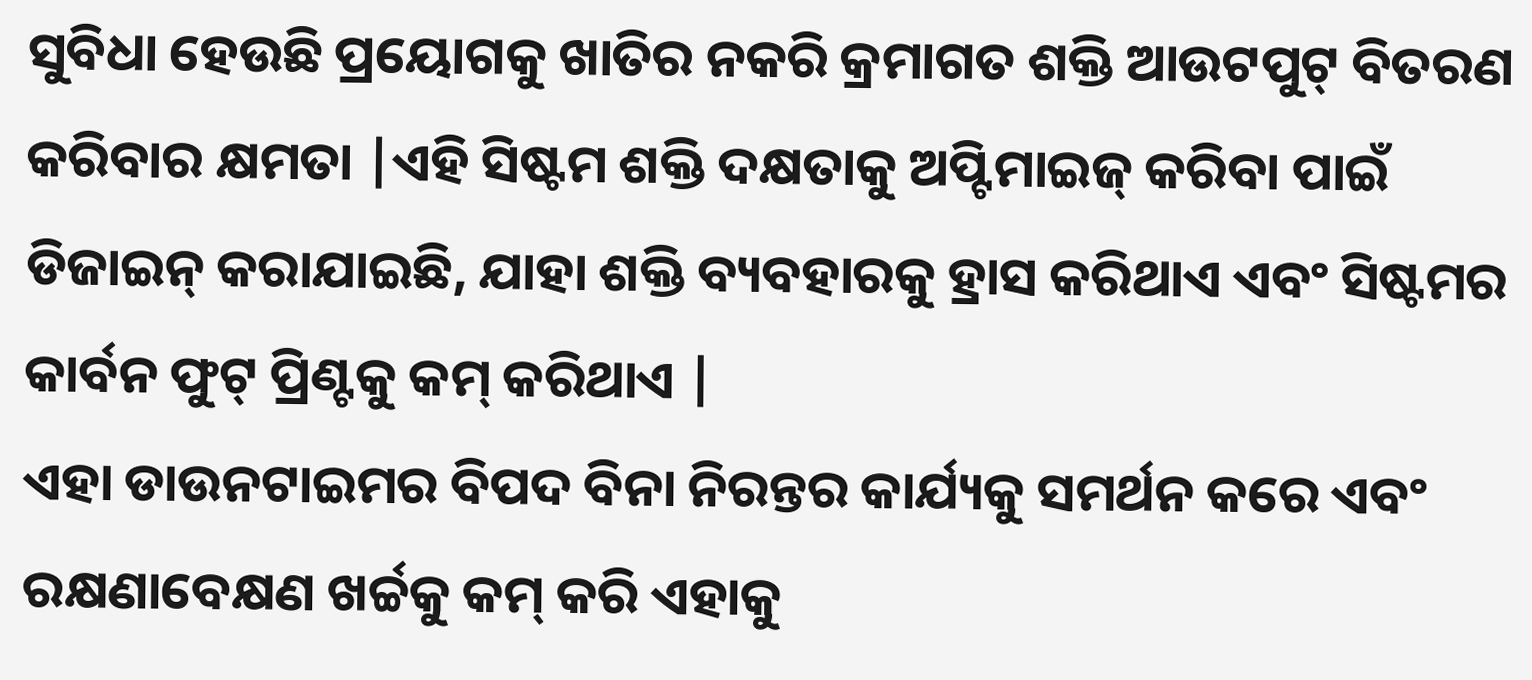ସୁବିଧା ହେଉଛି ପ୍ରୟୋଗକୁ ଖାତିର ନକରି କ୍ରମାଗତ ଶକ୍ତି ଆଉଟପୁଟ୍ ବିତରଣ କରିବାର କ୍ଷମତା |ଏହି ସିଷ୍ଟମ ଶକ୍ତି ଦକ୍ଷତାକୁ ଅପ୍ଟିମାଇଜ୍ କରିବା ପାଇଁ ଡିଜାଇନ୍ କରାଯାଇଛି, ଯାହା ଶକ୍ତି ବ୍ୟବହାରକୁ ହ୍ରାସ କରିଥାଏ ଏବଂ ସିଷ୍ଟମର କାର୍ବନ ଫୁଟ୍ ପ୍ରିଣ୍ଟକୁ କମ୍ କରିଥାଏ |
ଏହା ଡାଉନଟାଇମର ବିପଦ ବିନା ନିରନ୍ତର କାର୍ଯ୍ୟକୁ ସମର୍ଥନ କରେ ଏବଂ ରକ୍ଷଣାବେକ୍ଷଣ ଖର୍ଚ୍ଚକୁ କମ୍ କରି ଏହାକୁ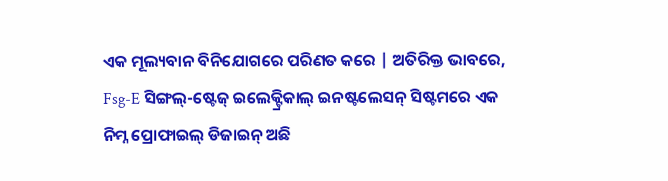ଏକ ମୂଲ୍ୟବାନ ବିନିଯୋଗରେ ପରିଣତ କରେ | ଅତିରିକ୍ତ ଭାବରେ, Fsg-E ସିଙ୍ଗଲ୍-ଷ୍ଟେଜ୍ ଇଲେକ୍ଟ୍ରିକାଲ୍ ଇନଷ୍ଟଲେସନ୍ ସିଷ୍ଟମରେ ଏକ ନିମ୍ନ ପ୍ରୋଫାଇଲ୍ ଡିଜାଇନ୍ ଅଛି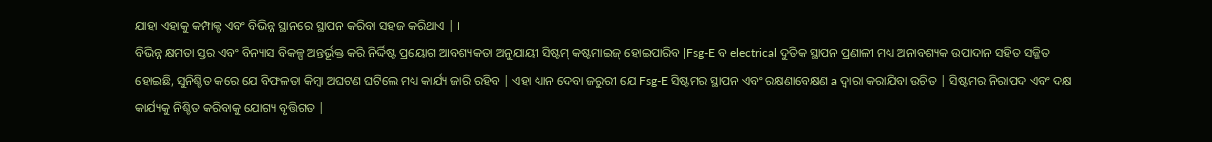ଯାହା ଏହାକୁ କମ୍ପାକ୍ଟ ଏବଂ ବିଭିନ୍ନ ସ୍ଥାନରେ ସ୍ଥାପନ କରିବା ସହଜ କରିଥାଏ | ।
ବିଭିନ୍ନ କ୍ଷମତା ସ୍ତର ଏବଂ ବିନ୍ୟାସ ବିକଳ୍ପ ଅନ୍ତର୍ଭୂକ୍ତ କରି ନିର୍ଦ୍ଦିଷ୍ଟ ପ୍ରୟୋଗ ଆବଶ୍ୟକତା ଅନୁଯାୟୀ ସିଷ୍ଟମ୍ କଷ୍ଟମାଇଜ୍ ହୋଇପାରିବ |Fsg-E ବ electrical ଦୁତିକ ସ୍ଥାପନ ପ୍ରଣାଳୀ ମଧ୍ୟ ଅନାବଶ୍ୟକ ଉପାଦାନ ସହିତ ସଜ୍ଜିତ ହୋଇଛି, ସୁନିଶ୍ଚିତ କରେ ଯେ ବିଫଳତା କିମ୍ବା ଅଘଟଣ ଘଟିଲେ ମଧ୍ୟ କାର୍ଯ୍ୟ ଜାରି ରହିବ | ଏହା ଧ୍ୟାନ ଦେବା ଜରୁରୀ ଯେ Fsg-E ସିଷ୍ଟମର ସ୍ଥାପନ ଏବଂ ରକ୍ଷଣାବେକ୍ଷଣ a ଦ୍ୱାରା କରାଯିବା ଉଚିତ | ସିଷ୍ଟମର ନିରାପଦ ଏବଂ ଦକ୍ଷ କାର୍ଯ୍ୟକୁ ନିଶ୍ଚିତ କରିବାକୁ ଯୋଗ୍ୟ ବୃତ୍ତିଗତ |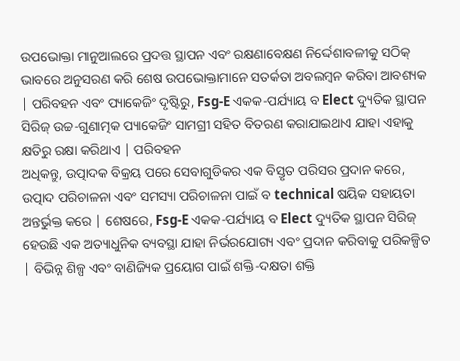ଉପଭୋକ୍ତା ମାନୁଆଲରେ ପ୍ରଦତ୍ତ ସ୍ଥାପନ ଏବଂ ରକ୍ଷଣାବେକ୍ଷଣ ନିର୍ଦ୍ଦେଶାବଳୀକୁ ସଠିକ୍ ଭାବରେ ଅନୁସରଣ କରି ଶେଷ ଉପଭୋକ୍ତାମାନେ ସତର୍କତା ଅବଲମ୍ବନ କରିବା ଆବଶ୍ୟକ | ପରିବହନ ଏବଂ ପ୍ୟାକେଜିଂ ଦୃଷ୍ଟିରୁ, Fsg-E ଏକକ-ପର୍ଯ୍ୟାୟ ବ Elect ଦ୍ୟୁତିକ ସ୍ଥାପନ ସିରିଜ୍ ଉଚ୍ଚ-ଗୁଣାତ୍ମକ ପ୍ୟାକେଜିଂ ସାମଗ୍ରୀ ସହିତ ବିତରଣ କରାଯାଇଥାଏ ଯାହା ଏହାକୁ କ୍ଷତିରୁ ରକ୍ଷା କରିଥାଏ | ପରିବହନ
ଅଧିକନ୍ତୁ, ଉତ୍ପାଦକ ବିକ୍ରୟ ପରେ ସେବାଗୁଡିକର ଏକ ବିସ୍ତୃତ ପରିସର ପ୍ରଦାନ କରେ, ଉତ୍ପାଦ ପରିଚାଳନା ଏବଂ ସମସ୍ୟା ପରିଚାଳନା ପାଇଁ ବ technical ଷୟିକ ସହାୟତା ଅନ୍ତର୍ଭୁକ୍ତ କରେ | ଶେଷରେ, Fsg-E ଏକକ-ପର୍ଯ୍ୟାୟ ବ Elect ଦ୍ୟୁତିକ ସ୍ଥାପନ ସିରିଜ୍ ହେଉଛି ଏକ ଅତ୍ୟାଧୁନିକ ବ୍ୟବସ୍ଥା ଯାହା ନିର୍ଭରଯୋଗ୍ୟ ଏବଂ ପ୍ରଦାନ କରିବାକୁ ପରିକଳ୍ପିତ | ବିଭିନ୍ନ ଶିଳ୍ପ ଏବଂ ବାଣିଜ୍ୟିକ ପ୍ରୟୋଗ ପାଇଁ ଶକ୍ତି-ଦକ୍ଷତା ଶକ୍ତି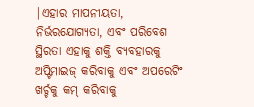|ଏହାର ମାପନୀୟତା, ନିର୍ଭରଯୋଗ୍ୟତା, ଏବଂ ପରିବେଶ ସ୍ଥିରତା ଏହାକୁ ଶକ୍ତି ବ୍ୟବହାରକୁ ଅପ୍ଟିମାଇଜ୍ କରିବାକୁ ଏବଂ ଅପରେଟିଂ ଖର୍ଚ୍ଚକୁ କମ୍ କରିବାକୁ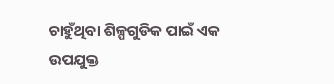ଚାହୁଁଥିବା ଶିଳ୍ପଗୁଡିକ ପାଇଁ ଏକ ଉପଯୁକ୍ତ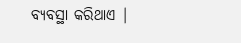ବ୍ୟବସ୍ଥା କରିଥାଏ |